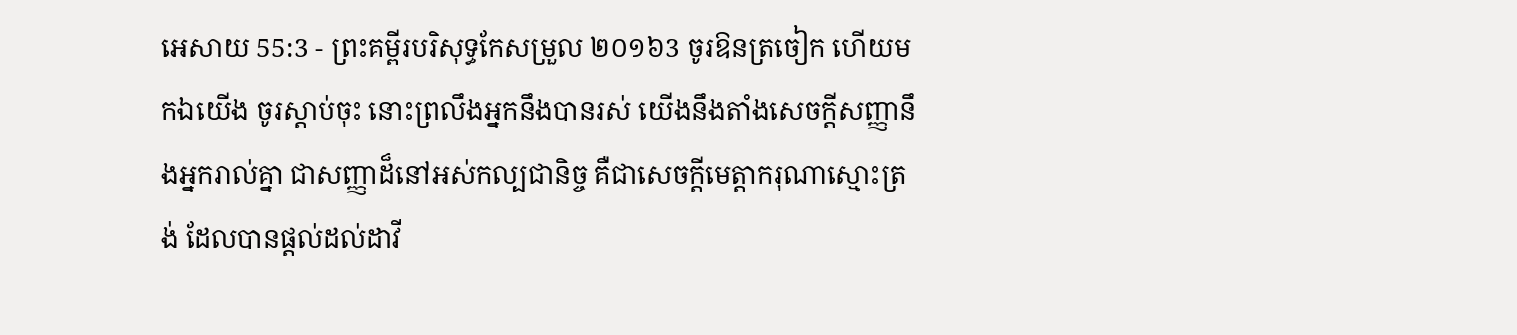អេសាយ 55:3 - ព្រះគម្ពីរបរិសុទ្ធកែសម្រួល ២០១៦3 ចូរឱនត្រចៀក ហើយមកឯយើង ចូរស្តាប់ចុះ នោះព្រលឹងអ្នកនឹងបានរស់ យើងនឹងតាំងសេចក្ដីសញ្ញានឹងអ្នករាល់គ្នា ជាសញ្ញាដ៏នៅអស់កល្បជានិច្ច គឺជាសេចក្ដីមេត្តាករុណាស្មោះត្រង់ ដែលបានផ្តល់ដល់ដាវី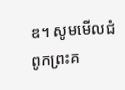ឌ។ សូមមើលជំពូកព្រះគ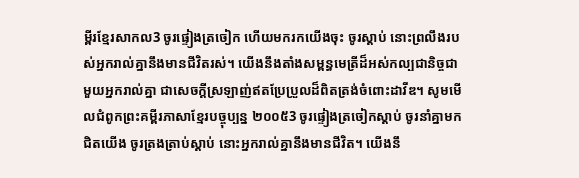ម្ពីរខ្មែរសាកល3 ចូរផ្ទៀងត្រចៀក ហើយមករកយើងចុះ ចូរស្ដាប់ នោះព្រលឹងរបស់អ្នករាល់គ្នានឹងមានជីវិតរស់។ យើងនឹងតាំងសម្ពន្ធមេត្រីដ៏អស់កល្បជានិច្ចជាមួយអ្នករាល់គ្នា ជាសេចក្ដីស្រឡាញ់ឥតប្រែប្រួលដ៏ពិតត្រង់ចំពោះដាវីឌ។ សូមមើលជំពូកព្រះគម្ពីរភាសាខ្មែរបច្ចុប្បន្ន ២០០៥3 ចូរផ្ទៀងត្រចៀកស្ដាប់ ចូរនាំគ្នាមកជិតយើង ចូរត្រងត្រាប់ស្ដាប់ នោះអ្នករាល់គ្នានឹងមានជីវិត។ យើងនឹ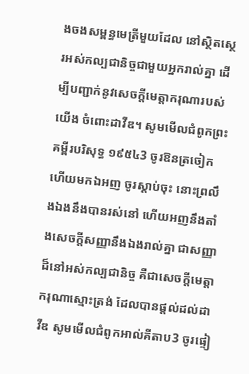ងចងសម្ពន្ធមេត្រីមួយដែល នៅស្ថិតស្ថេរអស់កល្បជានិច្ចជាមួយអ្នករាល់គ្នា ដើម្បីបញ្ជាក់នូវសេចក្ដីមេត្តាករុណារបស់យើង ចំពោះដាវីឌ។ សូមមើលជំពូកព្រះគម្ពីរបរិសុទ្ធ ១៩៥៤3 ចូរឱនត្រចៀក ហើយមកឯអញ ចូរស្តាប់ចុះ នោះព្រលឹងឯងនឹងបានរស់នៅ ហើយអញនឹងតាំងសេចក្ដីសញ្ញានឹងឯងរាល់គ្នា ជាសញ្ញាដ៏នៅអស់កល្បជានិច្ច គឺជាសេចក្ដីមេត្តាករុណាស្មោះត្រង់ ដែលបានផ្តល់ដល់ដាវីឌ សូមមើលជំពូកអាល់គីតាប3 ចូរផ្ទៀ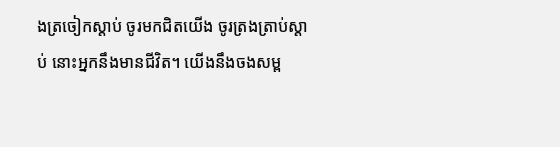ងត្រចៀកស្ដាប់ ចូរមកជិតយើង ចូរត្រងត្រាប់ស្ដាប់ នោះអ្នកនឹងមានជីវិត។ យើងនឹងចងសម្ព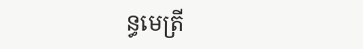ន្ធមេត្រី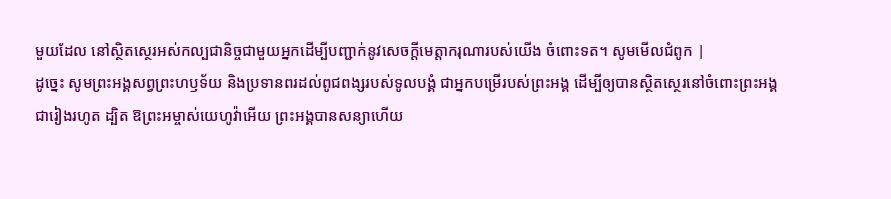មួយដែល នៅស្ថិតស្ថេរអស់កល្បជានិច្ចជាមួយអ្នកដើម្បីបញ្ជាក់នូវសេចក្ដីមេត្តាករុណារបស់យើង ចំពោះទត។ សូមមើលជំពូក |
ដូច្នេះ សូមព្រះអង្គសព្វព្រះហឫទ័យ និងប្រទានពរដល់ពូជពង្សរបស់ទូលបង្គំ ជាអ្នកបម្រើរបស់ព្រះអង្គ ដើម្បីឲ្យបានស្ថិតស្ថេរនៅចំពោះព្រះអង្គជារៀងរហូត ដ្បិត ឱព្រះអម្ចាស់យេហូវ៉ាអើយ ព្រះអង្គបានសន្យាហើយ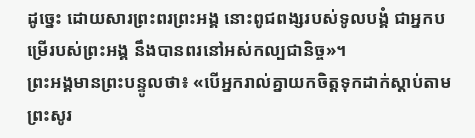ដូច្នេះ ដោយសារព្រះពរព្រះអង្គ នោះពូជពង្សរបស់ទូលបង្គំ ជាអ្នកបម្រើរបស់ព្រះអង្គ នឹងបានពរនៅអស់កល្បជានិច្ច»។
ព្រះអង្គមានព្រះបន្ទូលថា៖ «បើអ្នករាល់គ្នាយកចិត្តទុកដាក់ស្តាប់តាមព្រះសូរ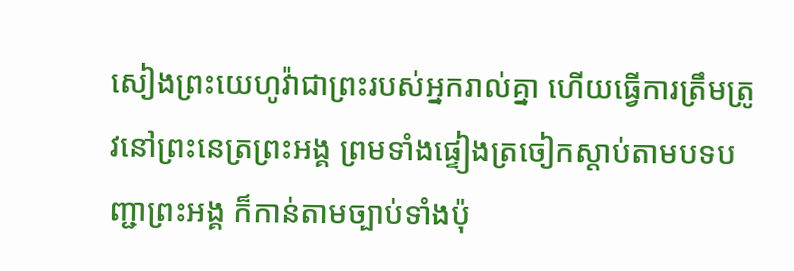សៀងព្រះយេហូវ៉ាជាព្រះរបស់អ្នករាល់គ្នា ហើយធ្វើការត្រឹមត្រូវនៅព្រះនេត្រព្រះអង្គ ព្រមទាំងផ្ទៀងត្រចៀកស្តាប់តាមបទបញ្ជាព្រះអង្គ ក៏កាន់តាមច្បាប់ទាំងប៉ុ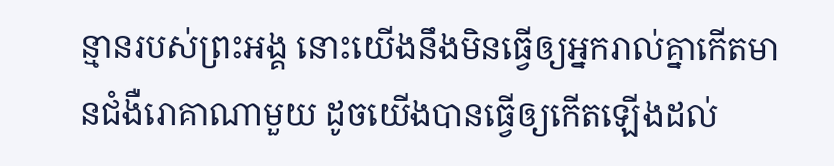ន្មានរបស់ព្រះអង្គ នោះយើងនឹងមិនធ្វើឲ្យអ្នករាល់គ្នាកើតមានជំងឺរោគាណាមួយ ដូចយើងបានធ្វើឲ្យកើតឡើងដល់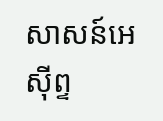សាសន៍អេស៊ីព្ទ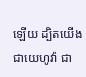ឡើយ ដ្បិតយើងជាយេហូវ៉ា ជា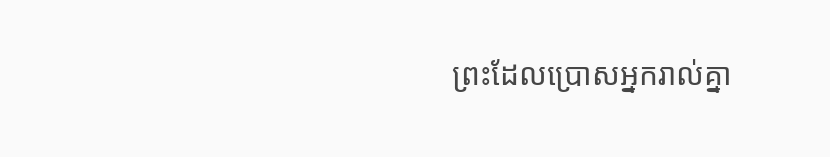ព្រះដែលប្រោសអ្នករាល់គ្នា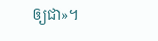ឲ្យជា»។